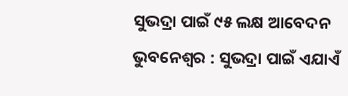ସୁଭଦ୍ରା ପାଇଁ ୯୫ ଲକ୍ଷ ଆବେଦନ
ଭୁବନେଶ୍ୱର : ସୁଭଦ୍ରା ପାଇଁ ଏଯାଏଁ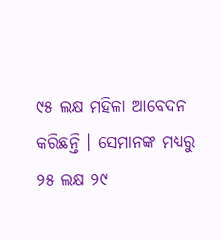୯୫ ଲକ୍ଷ ମହିଳା ଆବେଦନ କରିଛନ୍ତି । ସେମାନଙ୍କ ମଧ୍ୟରୁ ୨୫ ଲକ୍ଷ ୨୯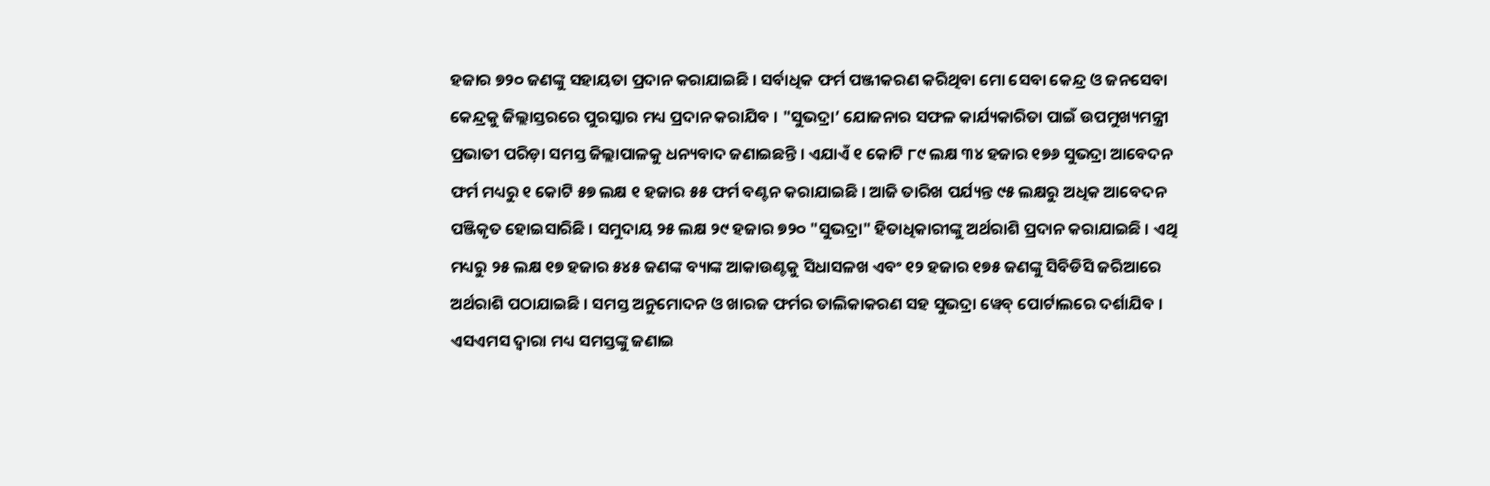ହଜାର ୭୨୦ ଜଣଙ୍କୁ ସହାୟତା ପ୍ରଦାନ କରାଯାଇଛି । ସର୍ବାଧିକ ଫର୍ମ ପଞ୍ଜୀକରଣ କରିଥିବା ମୋ ସେବା କେନ୍ଦ୍ର ଓ ଜନସେବା କେନ୍ଦ୍ରକୁ ଜିଲ୍ଲାସ୍ତରରେ ପୁରସ୍କାର ମଧ୍ୟ ପ୍ରଦାନ କରାଯିବ । "ସୁଭଦ୍ରା’ ଯୋଜନାର ସଫଳ କାର୍ଯ୍ୟକାରିତା ପାଇଁ ଉପମୁଖ୍ୟମନ୍ତ୍ରୀ ପ୍ରଭାତୀ ପରିଡ଼ା ସମସ୍ତ ଜିଲ୍ଲାପାଳକୁ ଧନ୍ୟବାଦ ଜଣାଇଛନ୍ତି । ଏଯାଏଁ ୧ କୋଟି ୮୯ ଲକ୍ଷ ୩୪ ହଜାର ୧୭୬ ସୁଭଦ୍ରା ଆବେଦନ ଫର୍ମ ମଧ୍ୟରୁ ୧ କୋଟି ୫୭ ଲକ୍ଷ ୧ ହଜାର ୫୫ ଫର୍ମ ବଣ୍ଟନ କରାଯାଇଛି । ଆଜି ତାରିଖ ପର୍ଯ୍ୟନ୍ତ ୯୫ ଲକ୍ଷରୁ ଅଧିକ ଆବେଦନ ପଞ୍ଜିକୃତ ହୋଇସାରିଛି । ସମୁଦାୟ ୨୫ ଲକ୍ଷ ୨୯ ହଜାର ୭୨୦ "ସୁଭଦ୍ରା" ହିତାଧିକାରୀଙ୍କୁ ଅର୍ଥରାଶି ପ୍ରଦାନ କରାଯାଇଛି । ଏଥି ମଧ୍ୟରୁ ୨୫ ଲକ୍ଷ ୧୭ ହଜାର ୫୪୫ ଜଣଙ୍କ ବ୍ୟାଙ୍କ ଆକାଉଣ୍ଟକୁ ସିଧାସଳଖ ଏବଂ ୧୨ ହଜାର ୧୭୫ ଜଣଙ୍କୁ ସିବିଡିସି ଜରିଆରେ ଅର୍ଥରାଶି ପଠାଯାଇଛି । ସମସ୍ତ ଅନୁମୋଦନ ଓ ଖାରଜ ଫର୍ମର ତାଲିକାକରଣ ସହ ସୁଭଦ୍ରା ୱେବ୍ ପୋର୍ଟାଲରେ ଦର୍ଶାଯିବ । ଏସଏମସ ଦ୍ୱାରା ମଧ୍ୟ ସମସ୍ତଙ୍କୁ ଜଣାଇ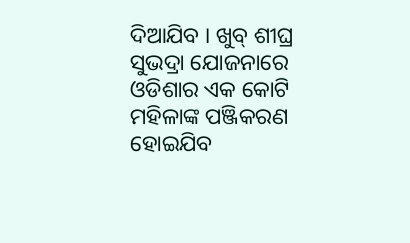ଦିଆଯିବ । ଖୁବ୍ ଶୀଘ୍ର ସୁଭଦ୍ରା ଯୋଜନାରେ ଓଡିଶାର ଏକ କୋଟି ମହିଳାଙ୍କ ପଞ୍ଜିକରଣ ହୋଇଯିବ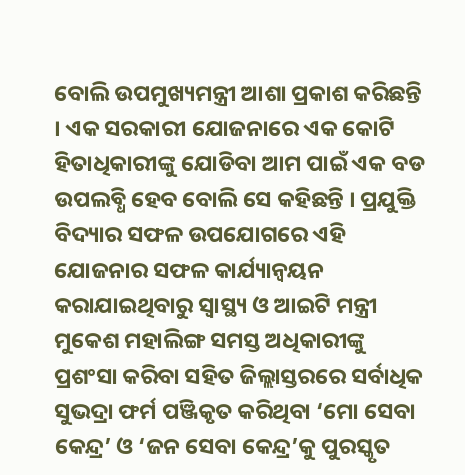ବୋଲି ଉପମୁଖ୍ୟମନ୍ତ୍ରୀ ଆଶା ପ୍ରକାଶ କରିଛନ୍ତି । ଏକ ସରକାରୀ ଯୋଜନାରେ ଏକ କୋଟି ହିତାଧିକାରୀଙ୍କୁ ଯୋଡିବା ଆମ ପାଇଁ ଏକ ବଡ ଉପଲବ୍ଧି ହେବ ବୋଲି ସେ କହିଛନ୍ତି । ପ୍ରଯୁକ୍ତି ବିଦ୍ୟାର ସଫଳ ଉପଯୋଗରେ ଏହି ଯୋଜନାର ସଫଳ କାର୍ଯ୍ୟାନ୍ୱୟନ କରାଯାଇଥିବାରୁ ସ୍ୱାସ୍ଥ୍ୟ ଓ ଆଇଟି ମନ୍ତ୍ରୀ ମୁକେଶ ମହାଲିଙ୍ଗ ସମସ୍ତ ଅଧିକାରୀଙ୍କୁ ପ୍ରଶଂସା କରିବା ସହିତ ଜିଲ୍ଲାସ୍ତରରେ ସର୍ବାଧିକ ସୁଭଦ୍ରା ଫର୍ମ ପଞ୍ଜିକୃତ କରିଥିବା ‘ମୋ ସେବା କେନ୍ଦ୍ର’ ଓ ‘ଜନ ସେବା କେନ୍ଦ୍ର’କୁ ପୁରସ୍କୃତ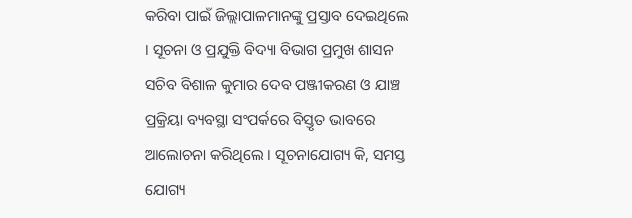କରିବା ପାଇଁ ଜିଲ୍ଲାପାଳମାନଙ୍କୁ ପ୍ରସ୍ତାବ ଦେଇଥିଲେ । ସୂଚନା ଓ ପ୍ରଯୁକ୍ତି ବିଦ୍ୟା ବିଭାଗ ପ୍ରମୁଖ ଶାସନ ସଚିବ ବିଶାଳ କୁମାର ଦେବ ପଞ୍ଜୀକରଣ ଓ ଯାଞ୍ଚ ପ୍ରକ୍ରିୟା ବ୍ୟବସ୍ଥା ସଂପର୍କରେ ବିସ୍ତୃତ ଭାବରେ ଆଲୋଚନା କରିଥିଲେ । ସୂଚନାଯୋଗ୍ୟ କି, ସମସ୍ତ ଯୋଗ୍ୟ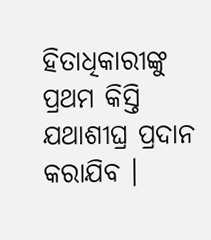ହିତାଧିକାରୀଙ୍କୁ ପ୍ରଥମ କିସ୍ତି ଯଥାଶୀଘ୍ର ପ୍ରଦାନ କରାଯିବ ।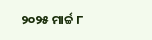୨୦୨୫ ମାର୍ଚ୍ଚ ୮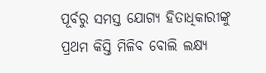ପୂର୍ବରୁ ସମସ୍ତ ଯୋଗ୍ୟ ହିତାଧିକାରୀଙ୍କୁ ପ୍ରଥମ କିସ୍ତି ମିଳିବ ବୋଲି ଲକ୍ଷ୍ୟ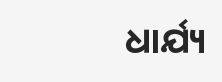ଧାର୍ଯ୍ୟ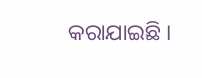କରାଯାଇଛି ।